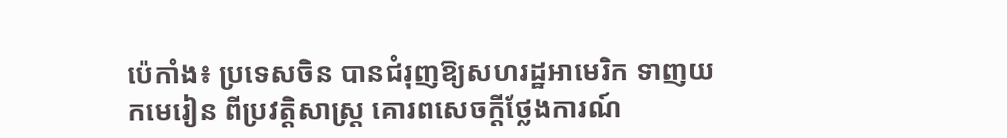ប៉េកាំង៖ ប្រទេសចិន បានជំរុញឱ្យសហរដ្ឋអាមេរិក ទាញយកមេរៀន ពីប្រវត្តិសាស្ត្រ គោរពសេចក្តីថ្លែងការណ៍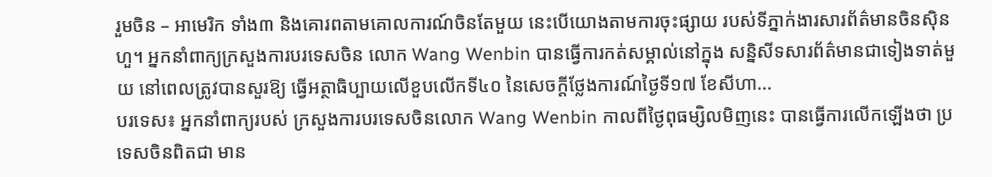រួមចិន – អាមេរិក ទាំង៣ និងគោរពតាមគោលការណ៍ចិនតែមួយ នេះបើយោងតាមការចុះផ្សាយ របស់ទីភ្នាក់ងារសារព័ត៌មានចិនស៊ិនហួ។ អ្នកនាំពាក្យក្រសួងការបរទេសចិន លោក Wang Wenbin បានធ្វើការកត់សម្គាល់នៅក្នុង សន្និសីទសារព័ត៌មានជាទៀងទាត់មួយ នៅពេលត្រូវបានសួរឱ្យ ធ្វើអត្ថាធិប្បាយលើខួបលើកទី៤០ នៃសេចក្តីថ្លែងការណ៍ថ្ងៃទី១៧ ខែសីហា...
បរទេស៖ អ្នកនាំពាក្យរបស់ ក្រសួងការបរទេសចិនលោក Wang Wenbin កាលពីថ្ងៃពុធម្សិលមិញនេះ បានធ្វើការលើកឡើងថា ប្រទេសចិនពិតជា មាន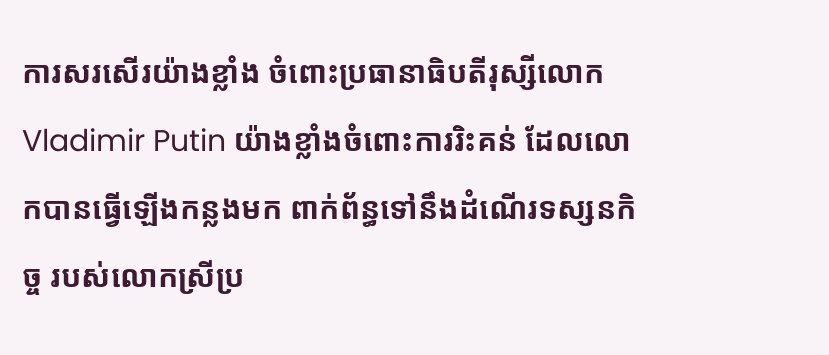ការសរសើរយ៉ាងខ្លាំង ចំពោះប្រធានាធិបតីរុស្សីលោក Vladimir Putin យ៉ាងខ្លាំងចំពោះការរិះគន់ ដែលលោកបានធ្វើឡើងកន្លងមក ពាក់ព័ន្ធទៅនឹងដំណើរទស្សនកិច្ច របស់លោកស្រីប្រ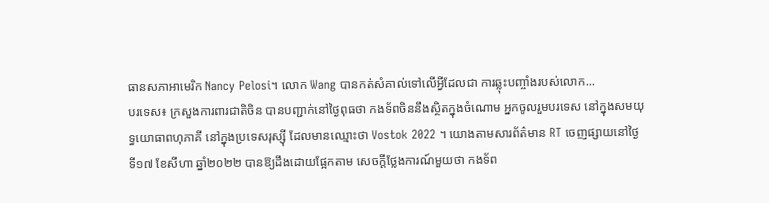ធានសភាអាមេរិក Nancy Pelosi។ លោក Wang បានកត់សំគាល់ទៅលើអ្វីដែលជា ការឆ្លុះបញ្ចាំងរបស់លោក...
បរទេស៖ ក្រសួងការពារជាតិចិន បានបញ្ជាក់នៅថ្ងៃពុធថា កងទ័ពចិននឹងស្ថិតក្នុងចំណោម អ្នកចូលរួមបរទេស នៅក្នុងសមយុទ្ធយោធាពហុភាគី នៅក្នុងប្រទេសរុស្ស៊ី ដែលមានឈ្មោះថា Vostok 2022 ។ យោងតាមសារព័ត៌មាន RT ចេញផ្សាយនៅថ្ងៃទី១៧ ខែសីហា ឆ្នាំ២០២២ បានឱ្យដឹងដោយផ្អែកតាម សេចក្តីថ្លែងការណ៍មួយថា កងទ័ព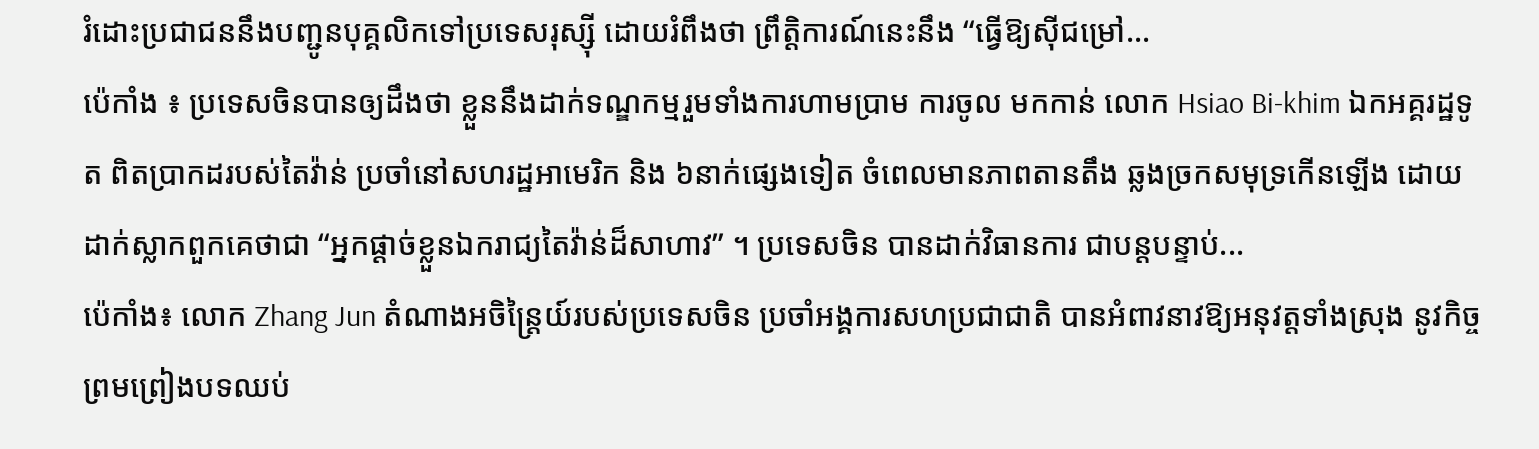រំដោះប្រជាជននឹងបញ្ជូនបុគ្គលិកទៅប្រទេសរុស្ស៊ី ដោយរំពឹងថា ព្រឹត្តិការណ៍នេះនឹង “ធ្វើឱ្យស៊ីជម្រៅ...
ប៉េកាំង ៖ ប្រទេសចិនបានឲ្យដឹងថា ខ្លួននឹងដាក់ទណ្ឌកម្មរួមទាំងការហាមប្រាម ការចូល មកកាន់ លោក Hsiao Bi-khim ឯកអគ្គរដ្ឋទូត ពិតប្រាកដរបស់តៃវ៉ាន់ ប្រចាំនៅសហរដ្ឋអាមេរិក និង ៦នាក់ផ្សេងទៀត ចំពេលមានភាពតានតឹង ឆ្លងច្រកសមុទ្រកើនឡើង ដោយដាក់ស្លាកពួកគេថាជា “អ្នកផ្តាច់ខ្លួនឯករាជ្យតៃវ៉ាន់ដ៏សាហាវ” ។ ប្រទេសចិន បានដាក់វិធានការ ជាបន្តបន្ទាប់...
ប៉េកាំង៖ លោក Zhang Jun តំណាងអចិន្ត្រៃយ៍របស់ប្រទេសចិន ប្រចាំអង្គការសហប្រជាជាតិ បានអំពាវនាវឱ្យអនុវត្តទាំងស្រុង នូវកិច្ចព្រមព្រៀងបទឈប់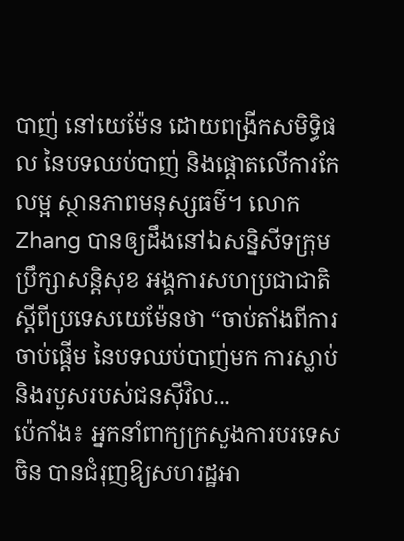បាញ់ នៅយេម៉ែន ដោយពង្រីកសមិទ្ធិផល នៃបទឈប់បាញ់ និងផ្តោតលើការកែលម្អ ស្ថានភាពមនុស្សធម៌។ លោក Zhang បានឲ្យដឹងនៅឯសន្និសីទក្រុមប្រឹក្សាសន្តិសុខ អង្គការសហប្រជាជាតិ ស្តីពីប្រទេសយេម៉ែនថា “ចាប់តាំងពីការចាប់ផ្តើម នៃបទឈប់បាញ់មក ការស្លាប់ និងរបួសរបស់ជនស៊ីវិល...
ប៉េកាំង៖ អ្នកនាំពាក្យក្រសួងការបរទេសចិន បានជំរុញឱ្យសហរដ្ឋអា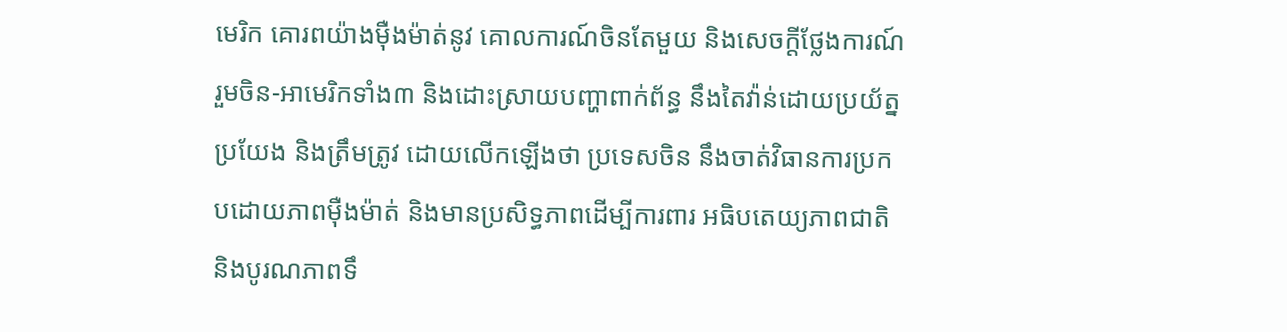មេរិក គោរពយ៉ាងម៉ឺងម៉ាត់នូវ គោលការណ៍ចិនតែមួយ និងសេចក្តីថ្លែងការណ៍ រួមចិន-អាមេរិកទាំង៣ និងដោះស្រាយបញ្ហាពាក់ព័ន្ធ នឹងតៃវ៉ាន់ដោយប្រយ័ត្នប្រយែង និងត្រឹមត្រូវ ដោយលើកឡើងថា ប្រទេសចិន នឹងចាត់វិធានការប្រកបដោយភាពម៉ឺងម៉ាត់ និងមានប្រសិទ្ធភាពដើម្បីការពារ អធិបតេយ្យភាពជាតិ និងបូរណភាពទឹ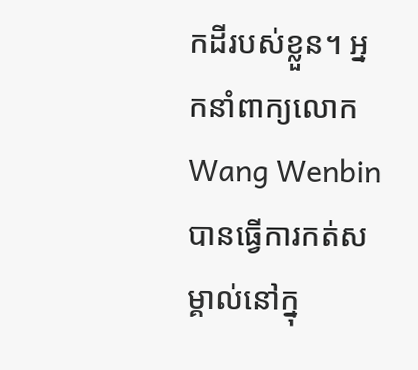កដីរបស់ខ្លួន។ អ្នកនាំពាក្យលោក Wang Wenbin បានធ្វើការកត់សម្គាល់នៅក្នុ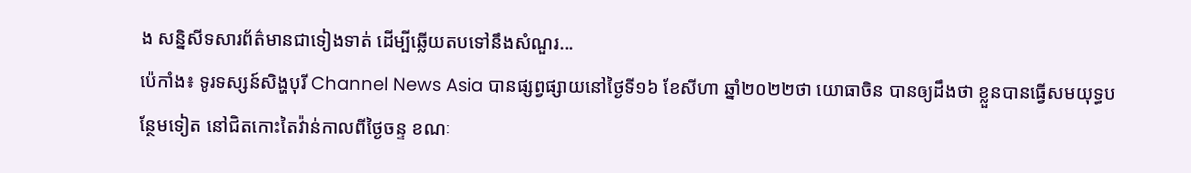ង សន្និសីទសារព័ត៌មានជាទៀងទាត់ ដើម្បីឆ្លើយតបទៅនឹងសំណួរ...
ប៉េកាំង៖ ទូរទស្សន៍សិង្ហបុរី Channel News Asia បានផ្សព្វផ្សាយនៅថ្ងៃទី១៦ ខែសីហា ឆ្នាំ២០២២ថា យោធាចិន បានឲ្យដឹងថា ខ្លួនបានធ្វើសមយុទ្ធបន្ថែមទៀត នៅជិតកោះតៃវ៉ាន់កាលពីថ្ងៃចន្ទ ខណៈ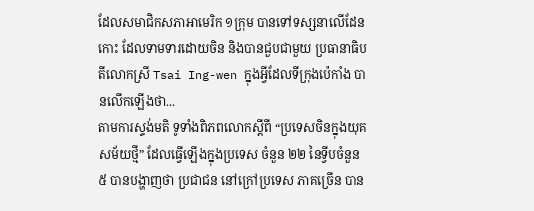ដែលសមាជិកសភាអាមេរិក ១ក្រុម បានទៅទស្សនាលើដែនកោះ ដែលទាមទារដោយចិន និងបានជួបជាមួយ ប្រធានាធិបតីលោកស្រី Tsai Ing-wen ក្នុងអ្វីដែលទីក្រុងប៉េកាំង បានលើកឡើងថា...
តាមការស្ទង់មតិ ទូទាំងពិភពលោកស្តីពី “ប្រទេសចិនក្នុងយុគសម័យថ្មី” ដែលធ្វើឡើងក្នុងប្រទេស ចំនួន ២២ នៃទ្វីបចំនួន ៥ បានបង្ហាញថា ប្រជាជន នៅក្រៅប្រទេស ភាគច្រើន បាន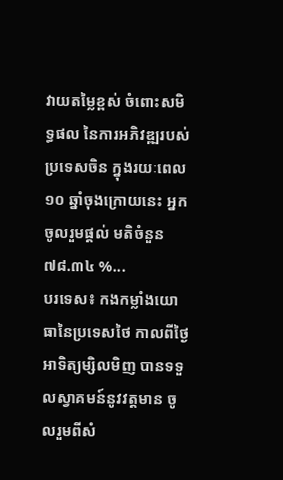វាយតម្លៃខ្ពស់ ចំពោះសមិទ្ធផល នៃការអភិវឌ្ឍរបស់ប្រទេសចិន ក្នុងរយៈពេល ១០ ឆ្នាំចុងក្រោយនេះ អ្នកចូលរួមផ្តល់ មតិចំនួន ៧៨.៣៤ %...
បរទេស៖ កងកម្លាំងយោធានៃប្រទេសថៃ កាលពីថ្ងៃអាទិត្យម្សិលមិញ បានទទួលស្វាគមន៍នូវវត្តមាន ចូលរួមពីសំ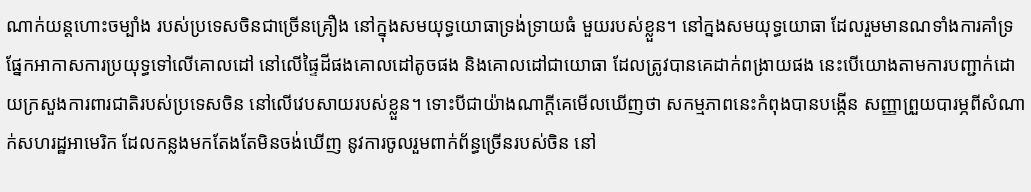ណាក់យន្តហោះចម្បាំង របស់ប្រទេសចិនជាច្រើនគ្រឿង នៅក្នុងសមយុទ្ធយោធាទ្រង់ទ្រាយធំ មួយរបស់ខ្លួន។ នៅក្នងសមយុទ្ធយោធា ដែលរួមមានណទាំងការគាំទ្រ ផ្នែកអាកាសការប្រយុទ្ធទៅលើគោលដៅ នៅលើផ្ទៃដីផងគោលដៅតូចផង និងគោលដៅជាយោធា ដែលត្រូវបានគេដាក់ពង្រាយផង នេះបើយោងតាមការបញ្ជាក់ដោយក្រសួងការពារជាតិរបស់ប្រទេសចិន នៅលើវេបសាយរបស់ខ្លួន។ ទោះបីជាយ៉ាងណាក្តីគេមើលឃើញថា សកម្មភាពនេះកំពុងបានបង្កើន សញ្ញាព្រួយបារម្ភពីសំណាក់សហរដ្ឋអាមេរិក ដែលកន្លងមកតែងតែមិនចង់ឃើញ នូវការចូលរួមពាក់ព័ន្ធច្រើនរបស់ចិន នៅ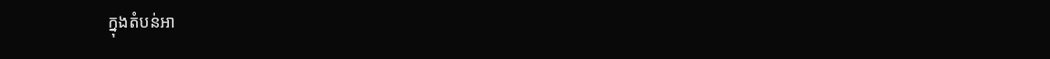ក្នុងតំបន់អា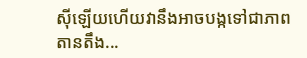ស៊ីឡើយហើយវានឹងអាចបង្កទៅជាភាពតានតឹង...